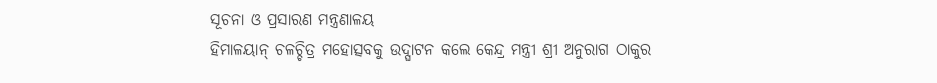ସୂଚନା ଓ ପ୍ରସାରଣ ମନ୍ତ୍ରଣାଳୟ
ହିମାଳୟାନ୍ ଚଳଚ୍ଚିତ୍ର ମହୋତ୍ସବକୁ ଉଦ୍ଘାଟନ କଲେ କେନ୍ଦ୍ର ମନ୍ତ୍ରୀ ଶ୍ରୀ ଅନୁରାଗ ଠାକୁର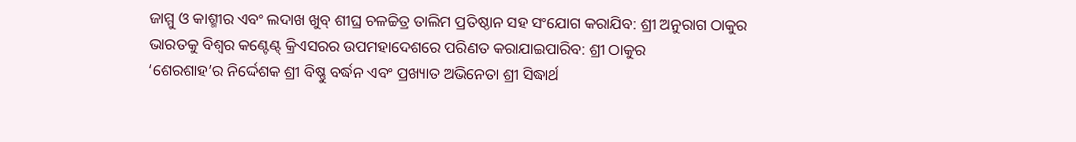ଜାମ୍ମୁ ଓ କାଶ୍ମୀର ଏବଂ ଲଦାଖ ଖୁବ୍ ଶୀଘ୍ର ଚଳଚ୍ଚିତ୍ର ତାଲିମ ପ୍ରତିଷ୍ଠାନ ସହ ସଂଯୋଗ କରାଯିବ: ଶ୍ରୀ ଅନୁରାଗ ଠାକୁର
ଭାରତକୁ ବିଶ୍ୱର କଣ୍ଟେଣ୍ଟ୍ କ୍ରିଏସରର ଉପମହାଦେଶରେ ପରିଣତ କରାଯାଇପାରିବ: ଶ୍ରୀ ଠାକୁର
‘ଶେରଶାହ’ର ନିର୍ଦ୍ଦେଶକ ଶ୍ରୀ ବିଷ୍ଣୁ ବର୍ଦ୍ଧନ ଏବଂ ପ୍ରଖ୍ୟାତ ଅଭିନେତା ଶ୍ରୀ ସିଦ୍ଧାର୍ଥ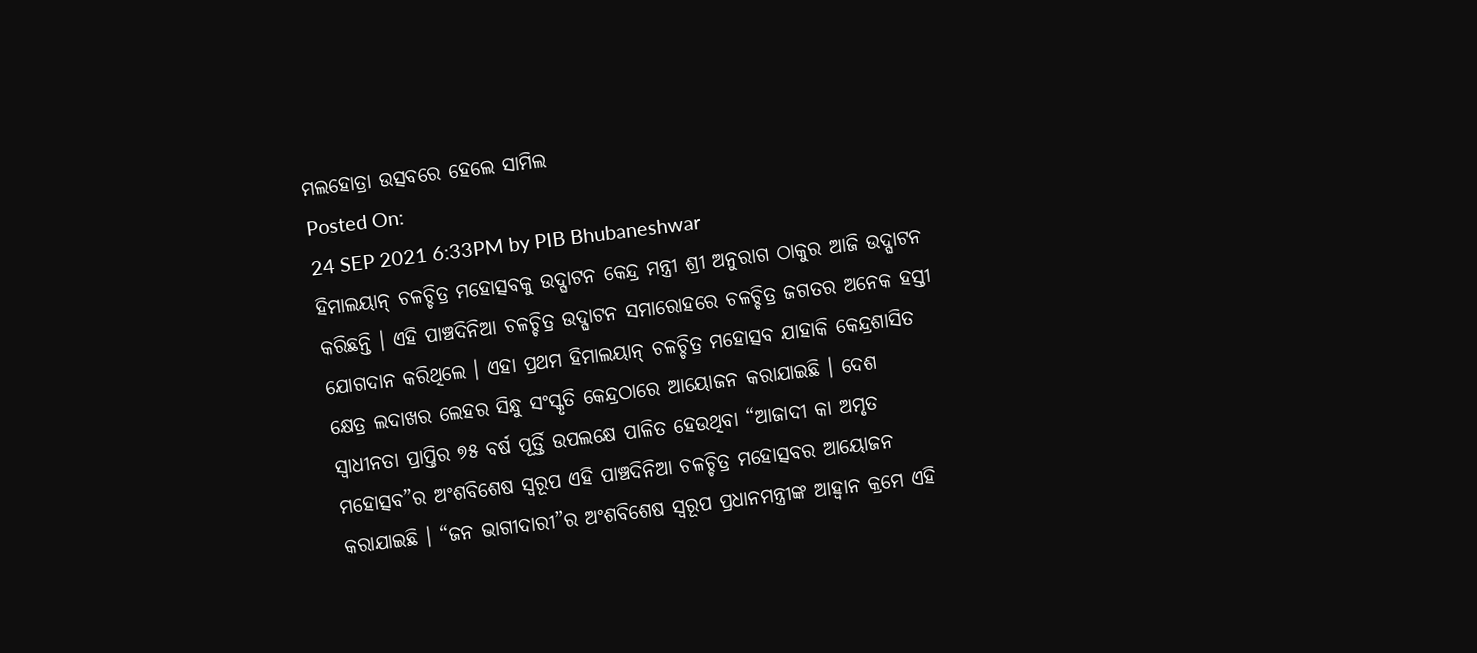ମଲହୋତ୍ରା ଉତ୍ସବରେ ହେଲେ ସାମିଲ
Posted On:
24 SEP 2021 6:33PM by PIB Bhubaneshwar
ହିମାଲୟାନ୍ ଚଳଚ୍ଚିତ୍ର ମହୋତ୍ସବକୁ ଉଦ୍ଘାଟନ କେନ୍ଦ୍ର ମନ୍ତ୍ରୀ ଶ୍ରୀ ଅନୁରାଗ ଠାକୁର ଆଜି ଉଦ୍ଘାଟନ କରିଛନ୍ତି । ଏହି ପାଞ୍ଚଦିନିଆ ଚଳଚ୍ଚିତ୍ର ଉଦ୍ଘାଟନ ସମାରୋହରେ ଚଳଚ୍ଚିତ୍ର ଜଗତର ଅନେକ ହସ୍ତୀ ଯୋଗଦାନ କରିଥିଲେ । ଏହା ପ୍ରଥମ ହିମାଲୟାନ୍ ଚଳଚ୍ଚିତ୍ର ମହୋତ୍ସବ ଯାହାକି କେନ୍ଦ୍ରଶାସିତ କ୍ଷେତ୍ର ଲଦାଖର ଲେହର ସିନ୍ଧୁ ସଂସ୍କୃତି କେନ୍ଦ୍ରଠାରେ ଆୟୋଜନ କରାଯାଇଛି । ଦେଶ ସ୍ୱାଧୀନତା ପ୍ରାପ୍ତିର ୭୫ ବର୍ଷ ପୂର୍ତ୍ତି ଉପଲକ୍ଷେ ପାଳିତ ହେଉଥିବା “ଆଜାଦୀ କା ଅମୃତ ମହୋତ୍ସବ”ର ଅଂଶବିଶେଷ ସ୍ୱରୂପ ଏହି ପାଞ୍ଚଦିନିଆ ଚଳଚ୍ଚିତ୍ର ମହୋତ୍ସବର ଆୟୋଜନ କରାଯାଇଛି । “ଜନ ଭାଗୀଦାରୀ”ର ଅଂଶବିଶେଷ ସ୍ୱରୂପ ପ୍ରଧାନମନ୍ତ୍ରୀଙ୍କ ଆହ୍ୱାନ କ୍ରମେ ଏହି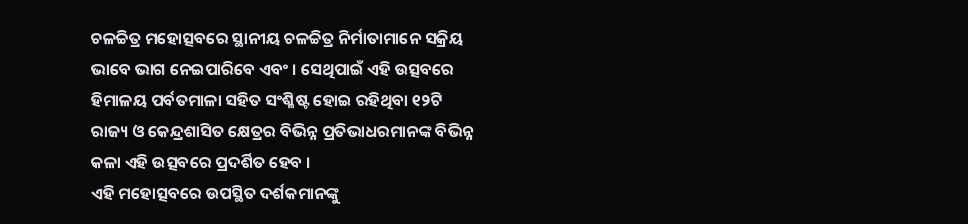ଚଳଚ୍ଚିତ୍ର ମହୋତ୍ସବରେ ସ୍ଥାନୀୟ ଚଳଚ୍ଚିତ୍ର ନିର୍ମାତାମାନେ ସକ୍ରିୟ ଭାବେ ଭାଗ ନେଇପାରିବେ ଏବଂ । ସେଥିପାଇଁ ଏହି ଉତ୍ସବରେ ହିମାଳୟ ପର୍ବତମାଳା ସହିତ ସଂଶ୍ଳିଷ୍ଟ ହୋଇ ରହିଥିବା ୧୨ଟି ରାଜ୍ୟ ଓ କେନ୍ଦ୍ରଶାସିତ କ୍ଷେତ୍ରର ବିଭିନ୍ନ ପ୍ରତିଭାଧରମାନଙ୍କ ବିଭିନ୍ନ କଳା ଏହି ଉତ୍ସବରେ ପ୍ରଦର୍ଶିତ ହେବ ।
ଏହି ମହୋତ୍ସବରେ ଉପସ୍ଥିତ ଦର୍ଶକମାନଙ୍କୁ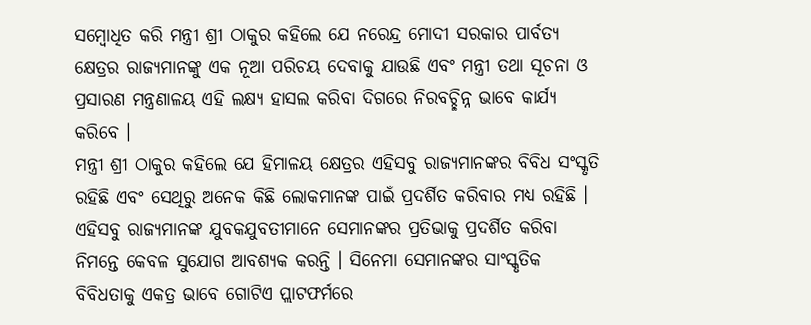ସମ୍ବୋଧିତ କରି ମନ୍ତ୍ରୀ ଶ୍ରୀ ଠାକୁର କହିଲେ ଯେ ନରେନ୍ଦ୍ର ମୋଦୀ ସରକାର ପାର୍ବତ୍ୟ କ୍ଷେତ୍ରର ରାଜ୍ୟମାନଙ୍କୁ ଏକ ନୂଆ ପରିଚୟ ଦେବାକୁ ଯାଉଛି ଏବଂ ମନ୍ତ୍ରୀ ତଥା ସୂଚନା ଓ ପ୍ରସାରଣ ମନ୍ତ୍ରଣାଳୟ ଏହି ଲକ୍ଷ୍ୟ ହାସଲ କରିବା ଦିଗରେ ନିରବଚ୍ଛିନ୍ନ ଭାବେ କାର୍ଯ୍ୟ କରିବେ ।
ମନ୍ତ୍ରୀ ଶ୍ରୀ ଠାକୁର କହିଲେ ଯେ ହିମାଳୟ କ୍ଷେତ୍ରର ଏହିସବୁ ରାଜ୍ୟମାନଙ୍କର ବିବିଧ ସଂସ୍କୃତି ରହିଛି ଏବଂ ସେଥିରୁ ଅନେକ କିଛି ଲୋକମାନଙ୍କ ପାଇଁ ପ୍ରଦର୍ଶିତ କରିବାର ମଧ୍ୟ ରହିଛି । ଏହିସବୁ ରାଜ୍ୟମାନଙ୍କ ଯୁବକଯୁବତୀମାନେ ସେମାନଙ୍କର ପ୍ରତିଭାକୁ ପ୍ରଦର୍ଶିତ କରିବା ନିମନ୍ତେ କେବଳ ସୁଯୋଗ ଆବଶ୍ୟକ କରନ୍ତି । ସିନେମା ସେମାନଙ୍କର ସାଂସ୍କୃତିକ ବିବିଧତାକୁ ଏକତ୍ର ଭାବେ ଗୋଟିଏ ପ୍ଲାଟଫର୍ମରେ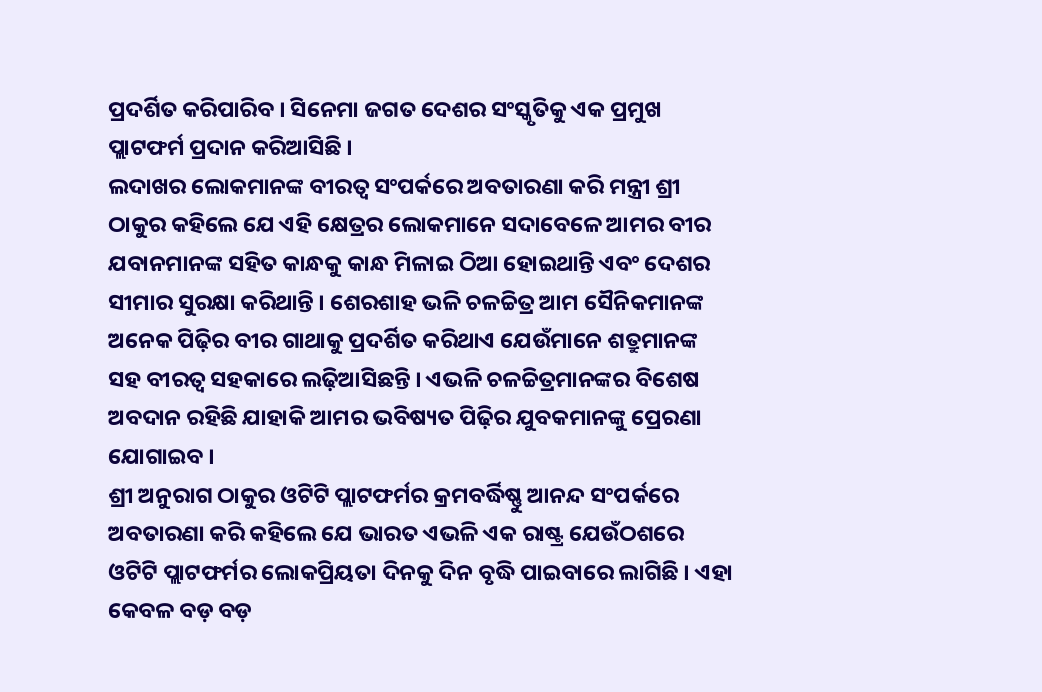ପ୍ରଦର୍ଶିତ କରିପାରିବ । ସିନେମା ଜଗତ ଦେଶର ସଂସ୍କୃତିକୁ ଏକ ପ୍ରମୁଖ ପ୍ଲାଟଫର୍ମ ପ୍ରଦାନ କରିଆସିଛି ।
ଲଦାଖର ଲୋକମାନଙ୍କ ବୀରତ୍ୱ ସଂପର୍କରେ ଅବତାରଣା କରି ମନ୍ତ୍ରୀ ଶ୍ରୀ ଠାକୁର କହିଲେ ଯେ ଏହି କ୍ଷେତ୍ରର ଲୋକମାନେ ସଦାବେଳେ ଆମର ବୀର ଯବାନମାନଙ୍କ ସହିତ କାନ୍ଧକୁ କାନ୍ଧ ମିଳାଇ ଠିଆ ହୋଇଥାନ୍ତି ଏବଂ ଦେଶର ସୀମାର ସୁରକ୍ଷା କରିଥାନ୍ତି । ଶେରଶାହ ଭଳି ଚଳଚ୍ଚିତ୍ର ଆମ ସୈନିକମାନଙ୍କ ଅନେକ ପିଢ଼ିର ବୀର ଗାଥାକୁ ପ୍ରଦର୍ଶିତ କରିଥାଏ ଯେଉଁମାନେ ଶତ୍ରୁମାନଙ୍କ ସହ ବୀରତ୍ୱ ସହକାରେ ଲଢ଼ିଆସିଛନ୍ତି । ଏଭଳି ଚଳଚ୍ଚିତ୍ରମାନଙ୍କର ବିଶେଷ ଅବଦାନ ରହିଛି ଯାହାକି ଆମର ଭବିଷ୍ୟତ ପିଢ଼ିର ଯୁବକମାନଙ୍କୁ ପ୍ରେରଣା ଯୋଗାଇବ ।
ଶ୍ରୀ ଅନୁରାଗ ଠାକୁର ଓଟିଟି ପ୍ଲାଟଫର୍ମର କ୍ରମବର୍ଦ୍ଧିଷ୍ଣୁ ଆନନ୍ଦ ସଂପର୍କରେ ଅବତାରଣା କରି କହିଲେ ଯେ ଭାରତ ଏଭଳି ଏକ ରାଷ୍ଟ୍ର ଯେଉଁଠଶରେ ଓଟିଟି ପ୍ଲାଟଫର୍ମର ଲୋକପ୍ରିୟତା ଦିନକୁ ଦିନ ବୃଦ୍ଧି ପାଇବାରେ ଲାଗିଛି । ଏହା କେବଳ ବଡ଼ ବଡ଼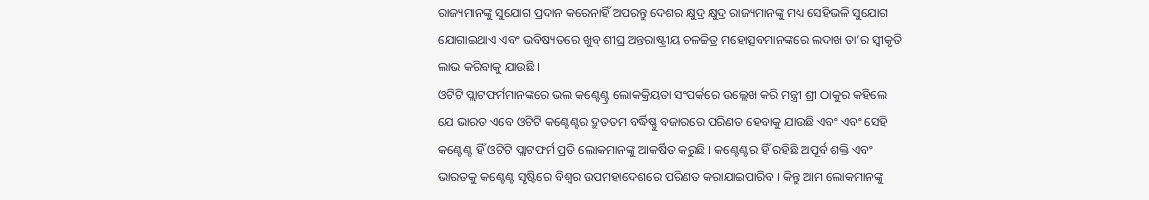ରାଜ୍ୟମାନଙ୍କୁ ସୁଯୋଗ ପ୍ରଦାନ କରେନାହିଁ ଅପରନ୍ତୁ ଦେଶର କ୍ଷୁଦ୍ର କ୍ଷୁଦ୍ର ରାଜ୍ୟମାନଙ୍କୁ ମଧ୍ୟ ସେହିଭଳି ସୁଯୋଗ ଯୋଗାଇଥାଏ ଏବଂ ଭବିଷ୍ୟତରେ ଖୁବ୍ ଶୀଘ୍ର ଅନ୍ତରାଷ୍ଟ୍ରୀୟ ଚଳଚ୍ଚିତ୍ର ମହୋତ୍ସବମାନଙ୍କରେ ଲଦାଖ ତା’ର ସ୍ୱୀକୃତି ଲାଭ କରିବାକୁ ଯାଉଛି ।
ଓଟିଟି ପ୍ଲାଟଫର୍ମମାନଙ୍କରେ ଭଲ କଣ୍ଟେଣ୍ଟ୍ର ଲୋକକ୍ରିୟତା ସଂପର୍କରେ ଉଲ୍ଲେଖ କରି ମନ୍ତ୍ରୀ ଶ୍ରୀ ଠାକୁର କହିଲେ ଯେ ଭାରତ ଏବେ ଓଟିଟି କଣ୍ଟେଣ୍ଟର ଦ୍ରୁତତମ ବର୍ଦ୍ଧିଷ୍ଣୁ ବଜାରରେ ପରିଣତ ହେବାକୁ ଯାଉଛି ଏବଂ ଏବଂ ସେହି କଣ୍ଟେଣ୍ଟ ହିଁ ଓଟିଟି ପ୍ଲାଟଫର୍ମ ପ୍ରତି ଲୋକମାନଙ୍କୁ ଆକର୍ଷିତ କରୁଛି । କଣ୍ଟେଣ୍ଟର ହିଁ ରହିଛି ଅପୂର୍ବ ଶକ୍ତି ଏବଂ ଭାରତକୁ କଣ୍ଟେଣ୍ଟ ସୃଷ୍ଟିରେ ବିଶ୍ୱର ଉପମହାଦେଶରେ ପରିଣତ କରାଯାଇପାରିବ । କିନ୍ତୁ ଆମ ଲୋକମାନଙ୍କୁ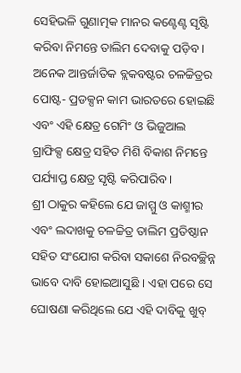ସେହିଭଳି ଗୁଣାତ୍ମକ ମାନର କଣ୍ଟେଣ୍ଟ ସୃଷ୍ଟି କରିବା ନିମନ୍ତେ ତାଲିମ ଦେବାକୁ ପଡ଼ିବ । ଅନେକ ଆନ୍ତର୍ଜାତିକ ବ୍ଲକବଷ୍ଟର ଚଳଚ୍ଚିତ୍ରର ପୋଷ୍ଟ- ପ୍ରଡକ୍ସନ କାମ ଭାରତରେ ହୋଇଛି ଏବଂ ଏହି କ୍ଷେତ୍ର ଗେମିଂ ଓ ଭିଜୁଆଲ ଗ୍ରାଫିକ୍ସ କ୍ଷେତ୍ର ସହିତ ମିଶି ବିକାଶ ନିମନ୍ତେ ପର୍ଯ୍ୟାପ୍ତ କ୍ଷେତ୍ର ସୃଷ୍ଟି କରିପାରିବ ।
ଶ୍ରୀ ଠାକୁର କହିଲେ ଯେ ଜାମ୍ମୁ ଓ କାଶ୍ମୀର ଏବଂ ଲଦାଖକୁ ଚଳଚ୍ଚିତ୍ର ତାଲିମ ପ୍ରତିଷ୍ଠାନ ସହିତ ସଂଯୋଗ କରିବା ସକାଶେ ନିରବଚ୍ଛିନ୍ନ ଭାବେ ଦାବି ହୋଇଆସୁଛି । ଏହା ପରେ ସେ ଘୋଷଣା କରିଥିଲେ ଯେ ଏହି ଦାବିକୁ ଖୁବ୍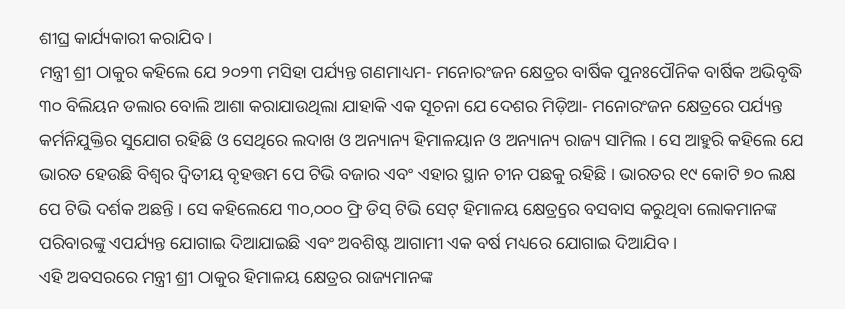ଶୀଘ୍ର କାର୍ଯ୍ୟକାରୀ କରାଯିବ ।
ମନ୍ତ୍ରୀ ଶ୍ରୀ ଠାକୁର କହିଲେ ଯେ ୨୦୨୩ ମସିହା ପର୍ଯ୍ୟନ୍ତ ଗଣମାଧ୍ୟମ- ମନୋରଂଜନ କ୍ଷେତ୍ରର ବାର୍ଷିକ ପୁନଃପୌନିକ ବାର୍ଷିକ ଅଭିବୃଦ୍ଧି ୩୦ ବିଲିୟନ ଡଲାର ବୋଲି ଆଶା କରାଯାଉଥିଲା ଯାହାକି ଏକ ସୂଚନା ଯେ ଦେଶର ମିଡ଼ିଆ- ମନୋରଂଜନ କ୍ଷେତ୍ରରେ ପର୍ଯ୍ୟନ୍ତ କର୍ମନିଯୁକ୍ତିର ସୁଯୋଗ ରହିଛି ଓ ସେଥିରେ ଲଦାଖ ଓ ଅନ୍ୟାନ୍ୟ ହିମାଳୟାନ ଓ ଅନ୍ୟାନ୍ୟ ରାଜ୍ୟ ସାମିଲ । ସେ ଆହୁରି କହିଲେ ଯେ ଭାରତ ହେଉଛି ବିଶ୍ୱର ଦ୍ୱିତୀୟ ବୃହତ୍ତମ ପେ ଟିଭି ବଜାର ଏବଂ ଏହାର ସ୍ଥାନ ଚୀନ ପଛକୁ ରହିଛି । ଭାରତର ୧୯ କୋଟି ୭୦ ଲକ୍ଷ ପେ ଟିଭି ଦର୍ଶକ ଅଛନ୍ତି । ସେ କହିଲେଯେ ୩୦,୦୦୦ ଫ୍ରି ଡିସ୍ ଟିଭି ସେଟ୍ ହିମାଳୟ କ୍ଷେତ୍ର୍ରରେ ବସବାସ କରୁଥିବା ଲୋକମାନଙ୍କ ପରିବାରଙ୍କୁ ଏପର୍ଯ୍ୟନ୍ତ ଯୋଗାଇ ଦିଆଯାଇଛି ଏବଂ ଅବଶିଷ୍ଟ ଆଗାମୀ ଏକ ବର୍ଷ ମଧ୍ୟରେ ଯୋଗାଇ ଦିଆଯିବ ।
ଏହି ଅବସରରେ ମନ୍ତ୍ରୀ ଶ୍ରୀ ଠାକୁର ହିମାଳୟ କ୍ଷେତ୍ରର ରାଜ୍ୟମାନଙ୍କ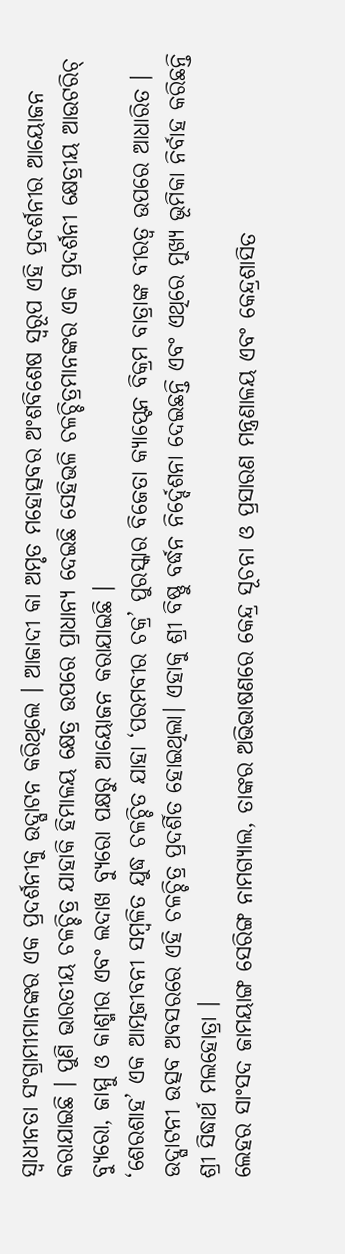ସ୍ୱାଧୀନତା ସଂଗ୍ରାମୀମାନଙ୍କର ଏକ ପ୍ରଦର୍ଶନୀକୁ ଉଦ୍ଘାଟନ କରିଥିଲେ । ଆଜାଦୀ କା ଅମୃତ ମହୋତ୍ସବର ଅଂଶବିଶେଷ ସ୍ୱରୂପ ଏହି ପ୍ରଦର୍ଶନୀର ଆୟୋଜନ କରାଯାଇଛି । ପୁଣି ଭାରତୀୟ ଚଳଚ୍ଚିତ୍ର ଯାହାକି ହିମାଳୟ କ୍ଷେତ୍ର ଉପରେ ପ୍ରାଧାନ୍ୟ ଦେଇଛି ସେହିଭଳି ଚଳଚ୍ଚିତ୍ରମାନଙ୍କର ଏକ ପ୍ରଦର୍ଶନୀ କ୍ଷେତ୍ରୀୟ ଆଉଟରିଚ୍ ବ୍ୟୁରୋ, ଜାମ୍ମୁ ଓ କାଶ୍ମୀର ଏବଂ ଲଦାଖ ବ୍ୟୁରୋ ପକ୍ଷରୁ ଆୟୋଜନ କରାଯାଇଛି ।
‘ଶେରଶାହ’ ଏକ ଆତ୍ମଜୀବନୀ ସମ୍ବଳିତ ଯୁଦ୍ଧ ଚଳଚ୍ଚିତ ଯାହା ‘ପରମବୀର ଚକ୍ର’ ପୁରସ୍କାର ବିଜେତା କ୍ୟାପ୍ଟେନ ବିକ୍ରମ ବାତ୍ରାଙ୍କ ବୀରତ୍ୱ ଉପରେ ଆଧାରିତ । ଉଦ୍ଘାଟନୀ ଉତ୍ସବ ଅବସରରେ ଏହି ଚଳଚ୍ଚିତ୍ର ପ୍ରଦର୍ଶିତ ହୋଇଥିଲା। ଏହାକୁ ଶ୍ରୀ ବିଷ୍ଣୁ ବର୍ଦ୍ଧନ ନିର୍ଦ୍ଦେଶନା ଦେଇଛନ୍ତି ଏବଂ ଏଥିରେ ମୁଖ୍ୟ ଭୂମିକା ନିର୍ବାହ କରିଛନ୍ତି ଶ୍ରୀ ସିଦ୍ଧାର୍ଥ ମଲହୋତ୍ରା ।
ଲେହର ସାଂସଦ ଜାମୟାଙ୍ଗ ସେରିଙ୍ଗ ନାମଗ୍ୟାଲ, ତାଙ୍କର ଅଭିଭାଷଣରେ କେନ୍ଦ୍ର ସୂଚନା ଓ ପ୍ରସାରଣ ମନ୍ତ୍ରଣାଳୟ ଏବଂ କେନ୍ଦ୍ରଶାସିତ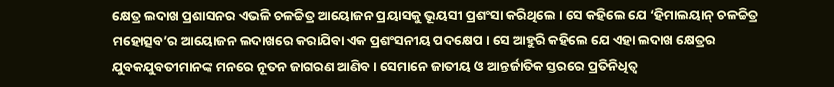କ୍ଷେତ୍ର ଲଦାଖ ପ୍ରଶାସନର ଏଭଳି ଚଳଚ୍ଚିତ୍ର ଆୟୋଜନ ପ୍ରୟାସକୁ ଭୂୟସୀ ପ୍ରଶଂସା କରିଥିଲେ । ସେ କହିଲେ ଯେ ‘ହିମାଲୟାନ୍ ଚଳଚ୍ଚିତ୍ର ମହୋତ୍ସବ’ର ଆୟୋଜନ ଲଦାଖରେ କରାଯିବା ଏକ ପ୍ରଶଂସନୀୟ ପଦକ୍ଷେପ । ସେ ଆହୁରି କହିଲେ ଯେ ଏହା ଲଦାଖ କ୍ଷେତ୍ରର ଯୁବକଯୁବତୀମାନଙ୍କ ମନରେ ନୂତନ ଜାଗରଣ ଆଣିବ । ସେମାନେ ଜାତୀୟ ଓ ଆନ୍ତର୍ଜାତିକ ସ୍ତରରେ ପ୍ରତିନିଧିତ୍ୱ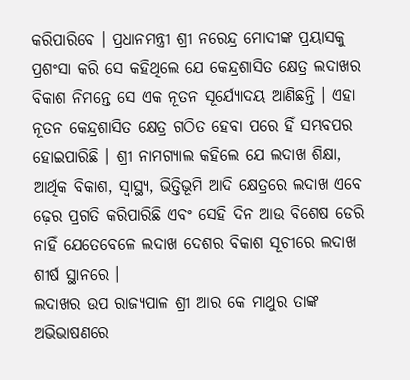କରିପାରିବେ । ପ୍ରଧାନମନ୍ତ୍ରୀ ଶ୍ରୀ ନରେନ୍ଦ୍ର ମୋଦୀଙ୍କ ପ୍ରୟାସକୁ ପ୍ରଶଂସା କରି ସେ କହିଥିଲେ ଯେ କେନ୍ଦ୍ରଶାସିତ କ୍ଷେତ୍ର ଲଦାଖର ବିକାଶ ନିମନ୍ତେ ସେ ଏକ ନୂତନ ସୂର୍ଯ୍ୟୋଦୟ ଆଣିଛନ୍ତି । ଏହା ନୂତନ କେନ୍ଦ୍ରଶାସିତ କ୍ଷେତ୍ର ଗଠିତ ହେବା ପରେ ହିଁ ସମ୍ଭବପର ହୋଇପାରିଛି । ଶ୍ରୀ ନାମଗ୍ୟାଲ କହିଲେ ଯେ ଲଦାଖ ଶିକ୍ଷା, ଆର୍ଥିକ ବିକାଶ, ସ୍ୱାସ୍ଥ୍ୟ, ଭିତ୍ତିଭୂମି ଆଦି କ୍ଷେତ୍ରରେ ଲଦାଖ ଏବେ ଢ଼େର ପ୍ରଗତି କରିପାରିଛି ଏବଂ ସେହି ଦିନ ଆଉ ବିଶେଷ ଡେରି ନାହିଁ ଯେତେବେଳେ ଲଦାଖ ଦେଶର ବିକାଶ ସୂଚୀରେ ଲଦାଖ ଶୀର୍ଷ ସ୍ଥାନରେ ।
ଲଦାଖର ଉପ ରାଜ୍ୟପାଳ ଶ୍ରୀ ଆର କେ ମାଥୁର ତାଙ୍କ ଅଭିଭାଷଣରେ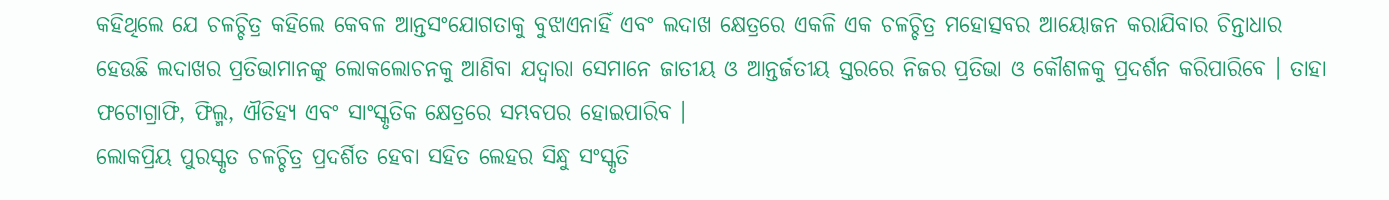କହିଥିଲେ ଯେ ଚଳଚ୍ଚିତ୍ର କହିଲେ କେବଳ ଆନ୍ତସଂଯୋଗତାକୁ ବୁଝାଏନାହିଁ ଏବଂ ଲଦାଖ କ୍ଷେତ୍ରରେ ଏକଳି ଏକ ଚଳଚ୍ଚିତ୍ର ମହୋତ୍ସବର ଆୟୋଜନ କରାଯିବାର ଚିନ୍ତାଧାର ହେଉଛି ଲଦାଖର ପ୍ରତିଭାମାନଙ୍କୁ ଲୋକଲୋଚନକୁ ଆଣିବା ଯଦ୍ୱାରା ସେମାନେ ଜାତୀୟ ଓ ଆନ୍ତର୍ଜତୀୟ ସ୍ତରରେ ନିଜର ପ୍ରତିଭା ଓ କୌଶଳକୁ ପ୍ରଦର୍ଶନ କରିପାରିବେ । ତାହା ଫଟୋଗ୍ରାଫି, ଫିଲ୍ମ, ଐତିହ୍ୟ ଏବଂ ସାଂସ୍କୃତିକ କ୍ଷେତ୍ରରେ ସମ୍ଭବପର ହୋଇପାରିବ ।
ଲୋକପ୍ରିୟ ପୁରସ୍କୃତ ଚଳଚ୍ଚିତ୍ର ପ୍ରଦର୍ଶିତ ହେବା ସହିତ ଲେହର ସିନ୍ଧୁ ସଂସ୍କୃତି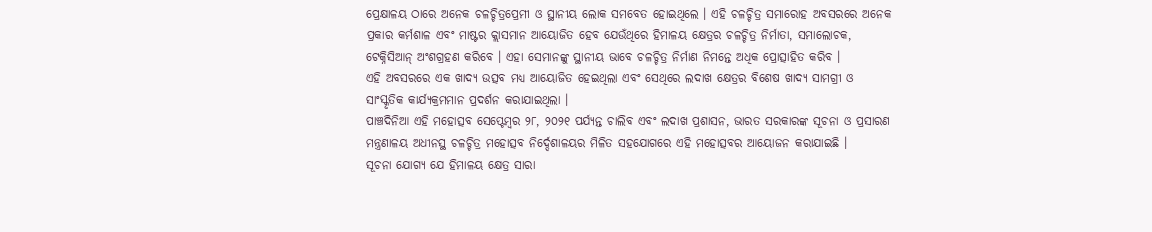ପ୍ରେକ୍ଷାଳୟ ଠାରେ ଅନେକ ଚଳଚ୍ଚିତ୍ରପ୍ରେମୀ ଓ ସ୍ଥାନୀୟ ଲୋକ ସମବେତ ହୋଇଥିଲେ । ଏହି ଚଳଚ୍ଚିତ୍ର ସମାରୋହ ଅବସରରେ ଅନେକ ପ୍ରକାର କର୍ମଶାଳ ଏବଂ ମାଷ୍ଟର କ୍ଲାସମାନ ଆୟୋଜିତ ହେବ ଯେଉଁଥିରେ ହିମାଳୟ କ୍ଷେତ୍ରର ଚଳଚ୍ଚିତ୍ର ନିର୍ମାତା, ସମାଲୋଚକ, ଟେକ୍ନିସିଆନ୍ ଅଂଶଗ୍ରହଣ କରିବେ । ଏହା ସେମାନଙ୍କୁ ସ୍ଥାନୀୟ ଭାବେ ଚଳଚ୍ଚିତ୍ର ନିର୍ମାଣ ନିମନ୍ତେ ଅଧିକ ପ୍ରୋତ୍ସାହିତ କରିବ ।
ଏହି ଅବସରରେ ଏକ ଖାଦ୍ୟ ଉତ୍ସବ ମଧ୍ୟ ଆୟୋଜିତ ହେଇଥିଲା ଏବଂ ସେଥିରେ ଲଦାଖ କ୍ଷେତ୍ରର ବିଶେଷ ଖାଦ୍ୟ ସାମଗ୍ରୀ ଓ ସାଂସ୍କୃତିକ କାର୍ଯ୍ୟକ୍ରମମାନ ପ୍ରଦର୍ଶନ କରାଯାଇଥିଲା ।
ପାଞ୍ଚଦିନିଆ ଏହି ମହୋତ୍ସବ ସେପ୍ଟେମ୍ବର ୨୮, ୨୦୨୧ ପର୍ଯ୍ୟନ୍ତ ଚାଲିବ ଏବଂ ଲଦାଖ ପ୍ରଶାସନ, ଭାରତ ସରକାରଙ୍କ ସୂଚନା ଓ ପ୍ରସାରଣ ମନ୍ତ୍ରଣାଳୟ ଅଧୀନସ୍ଥ ଚଳଚ୍ଚିତ୍ର ମହୋତ୍ସବ ନିର୍ଦ୍ଦେଶାଳୟର ମିଳିତ ସହଯୋଗରେ ଏହି ମହୋତ୍ସବର ଆୟୋଜନ କରାଯାଇଛି ।
ସୂଚନା ଯୋଗ୍ୟ ଯେ ହିମାଳୟ କ୍ଷେତ୍ର ସାରା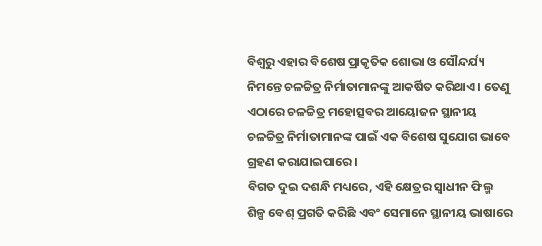ବିଶ୍ୱରୁ ଏହାର ବିଶେଷ ପ୍ରାକୃତିକ ଶୋଭା ଓ ସୌନ୍ଦର୍ଯ୍ୟ ନିମନ୍ତେ ଚଳଚ୍ଚିତ୍ର ନିର୍ମାତାମାନଙ୍କୁ ଆକର୍ଷିତ କରିଥାଏ । ତେଣୁ ଏଠାରେ ଚଳଚ୍ଚିତ୍ର ମହୋତ୍ସବର ଆୟୋଜନ ସ୍ଥାନୀୟ ଚଳଚ୍ଚିତ୍ର ନିର୍ମାତାମାନଙ୍କ ପାଇଁ ଏକ ବିଶେଷ ସୁଯୋଗ ଭାବେ ଗ୍ରହଣ କରାଯାଇପାରେ ।
ବିଗତ ଦୁଇ ଦଶନ୍ଧି ମଧ୍ୟରେ, ଏହି କ୍ଷେତ୍ରର ସ୍ୱାଧୀନ ଫିଲ୍ମ ଶିଳ୍ପ ବେଶ୍ ପ୍ରଗତି କରିଛି ଏବଂ ସେମାନେ ସ୍ଥାନୀୟ ଭାଷାରେ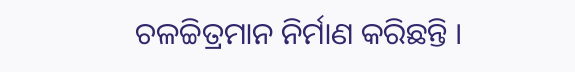ଚଳଚ୍ଚିତ୍ରମାନ ନିର୍ମାଣ କରିଛନ୍ତି ।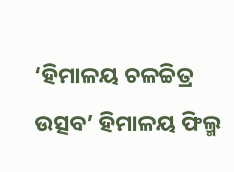‘ହିମାଳୟ ଚଳଚ୍ଚିତ୍ର ଉତ୍ସବ’ ହିମାଳୟ ଫିଲ୍ମ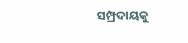ସମ୍ପ୍ରଦାୟକୁ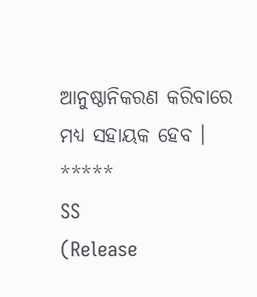ଆନୁଷ୍ଠାନିକରଣ କରିବାରେ ମଧ୍ୟ ସହାୟକ ହେବ ।
*****
SS
(Release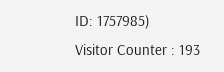ID: 1757985)
Visitor Counter : 193